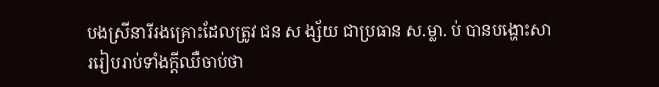បងស្រីនារីរងគ្រោះដែលត្រូវ ជន ស ង្ស័យ ជាប្រធាន ស.ម្លា. ប់ បានបង្ហោះសាររៀបរាប់ទាំងក្តីឈឺចាប់ថា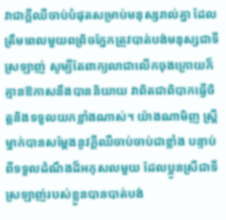វាជាក្តីឈឺចាប់បំផុតសម្រាប់មនុស្សរាល់គ្នា ដែលត្រឹមពេលមួយពព្រិចភ្នែកត្រូវបាត់បង់មនុស្សជាទីស្រឡាញ់ សូម្បីតែពាក្យលាជាលេីកចុងក្រោយក៏គ្មានឱកាសនឹងបាននិយាយ វាពិតជាពិបាកធ្វើចិត្តនិងទទួលយកខ្លាំងណាស់។ យ៉ាងណាមិញ ស្រ្តីម្នាក់បានសម្តែងនូវក្តីឈឺចាប់ចាប់ជាខ្លាំង បន្ទាប់ពីទទួលដំណឹងដ៏អកុសលមួយ ដែលប្អូនស្រីជាទីស្រឡាញ់របស់ខ្លួនបានបាត់បង់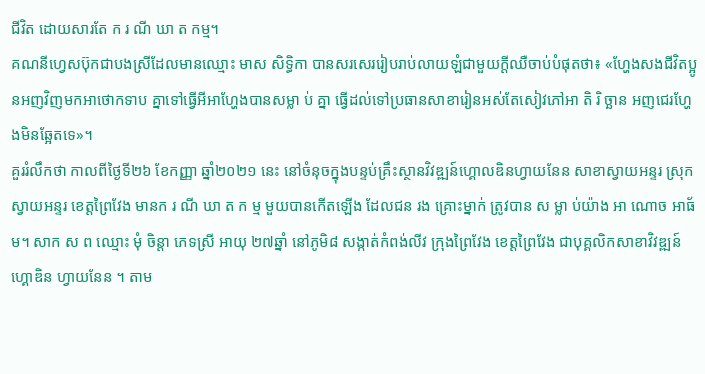ជីវិត ដោយសារតែ ក រ ណី ឃា ត កម្ម។
គណនីហ្វេសប៊ុកជាបងស្រីដែលមានឈ្មោះ មាស សិទ្ធិកា បានសរសេររៀបរាប់លាយឡំជាមួយក្តីឈឺចាប់បំផុតថា៖ «ហ្ហែងសងជីវិតប្អូនអញវិញមកអាថោកទាប គ្នាទៅធ្វើអីអាហ្ហែងបានសម្លា ប់ គ្នា ធ្វើដល់ទៅប្រធានសាខារៀនអស់តែសៀវភៅអា តិ រិ ច្ឆាន អញជេរហ្ហែងមិនឆ្អែតទេ»។
គួររំលឹកថា កាលពីថ្ងៃទី២៦ ខែកញ្ញា ឆ្នាំ២០២១ នេះ នៅចំនុចក្នុងបន្ទប់គ្រឹះស្ថានវិវឌ្ឍន៍ហ្គោលឌិនហ្វាយនែន សាខាស្វាយអន្ទរ ស្រុកស្វាយអន្ទរ ខេត្តព្រៃវែង មានក រ ណី ឃា ត ក ម្ម មួយបានកេីតឡេីង ដែលជន រង គ្រោះម្នាក់ ត្រូវបាន ស ម្លា ប់យ៉ាង អា ណោច អាធ័ម។ សាក ស ព ឈ្មោះ មុំ ចិន្តា ភេទស្រី អាយុ ២៧ឆ្នាំ នៅភូមិ៨ សង្កាត់កំពង់លីវ ក្រុងព្រៃវែង ខេត្តព្រៃវែង ជាបុគ្គលិកសាខាវិវឌ្ឍន៍ហ្គោឌិន ហ្វាយនែន ។ តាម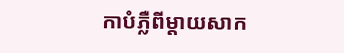កាបំភ្លឺពីម្តាយសាក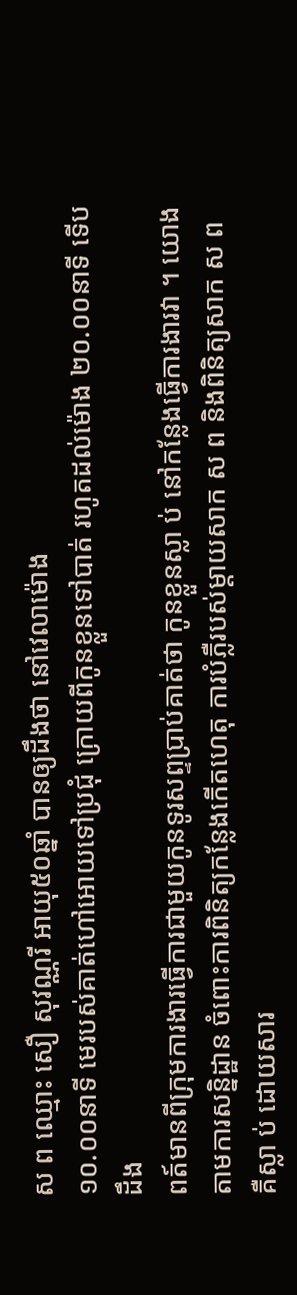ស ព ឈ្មោះ សឿ សុវណ្ណរី អាយុ៥០ឆ្នាំ បានឲ្យដឹងថា នៅវេលាម៉ោង
១០.០០នាទី មេរបស់គាត់ហៅអោយទៅប្រជុំ ក្រោយពីកូនខ្លួនទៅបាត់ រហូតដល់ម៉ោង ២០.០០នាទី ទើបដឹង
ពត៍មានពីក្រុមការងារធ្វើការជាមួយកូនទូរសព្ទប្រាប់គាត់ថា កូនខ្លួនស្លា ប់ នៅកន្លែងធ្វើការងារវា ។ យោងតាមការសន្និដ្ឋាន ចំពោះការពិនិត្យកន្លែងកើតហេតុ ការបំភ្លឺរបស់ម្តាយសាក ស ព និងពិនិត្យសាក ស ព គឺស្លា ប់ ដោយសារ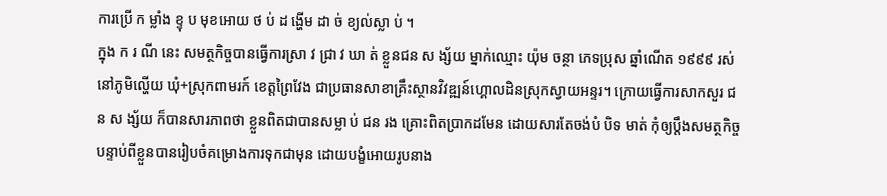ការប្រើ ក ម្លាំង ខ្ទុ ប មុខអោយ ថ ប់ ដ ង្ហើម ដា ច់ ខ្យល់ស្លា ប់ ។
ក្នុង ក រ ណី នេះ សមត្ថកិច្ចបានធ្វើការស្រា វ ជ្រា វ ឃា ត់ ខ្លួនជន ស ង្ស័យ ម្នាក់ឈ្មោះ យ៉ុម ចន្ថា ភេទប្រុស ឆ្នាំណើត ១៩៩៩ រស់នៅភូមិល្ហើយ ឃុំ+ស្រុកពាមរក៍ ខេត្តព្រៃវែង ជាប្រធានសាខាគ្រឹះស្ថានវិវឌ្ឍន៍ហ្គោលដិនស្រុកស្វាយអន្ទរ។ ក្រោយធ្វើការសាកសួរ ជន ស ង្ស័យ ក៏បានសារភាពថា ខ្លួនពិតជាបានសម្លា ប់ ជន រង គ្រោះពិតប្រាកដមែន ដោយសារតែចង់បំ បិទ មាត់ កុំឲ្យប្តឹងសមត្ថកិច្ច បន្ទាប់ពីខ្លួនបានរៀបចំគម្រោងការទុកជាមុន ដោយបង្ខំអោយរូបនាង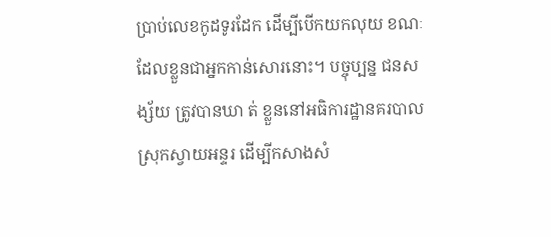ប្រាប់លេខកូដទូរដែក ដេីម្បីបេីកយកលុយ ខណៈដែលខ្លួនជាអ្នកកាន់សោរនោះ។ បច្ចុប្បន្ន ជនស ង្ស័យ ត្រូវបានឃា ត់ ខ្លួននៅអធិការដ្ឋានគរបាលស្រុកស្វាយអន្ទរ ដើម្បីកសាងសំ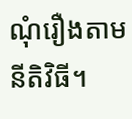ណុំរឿងតាមនីតិវិធី។